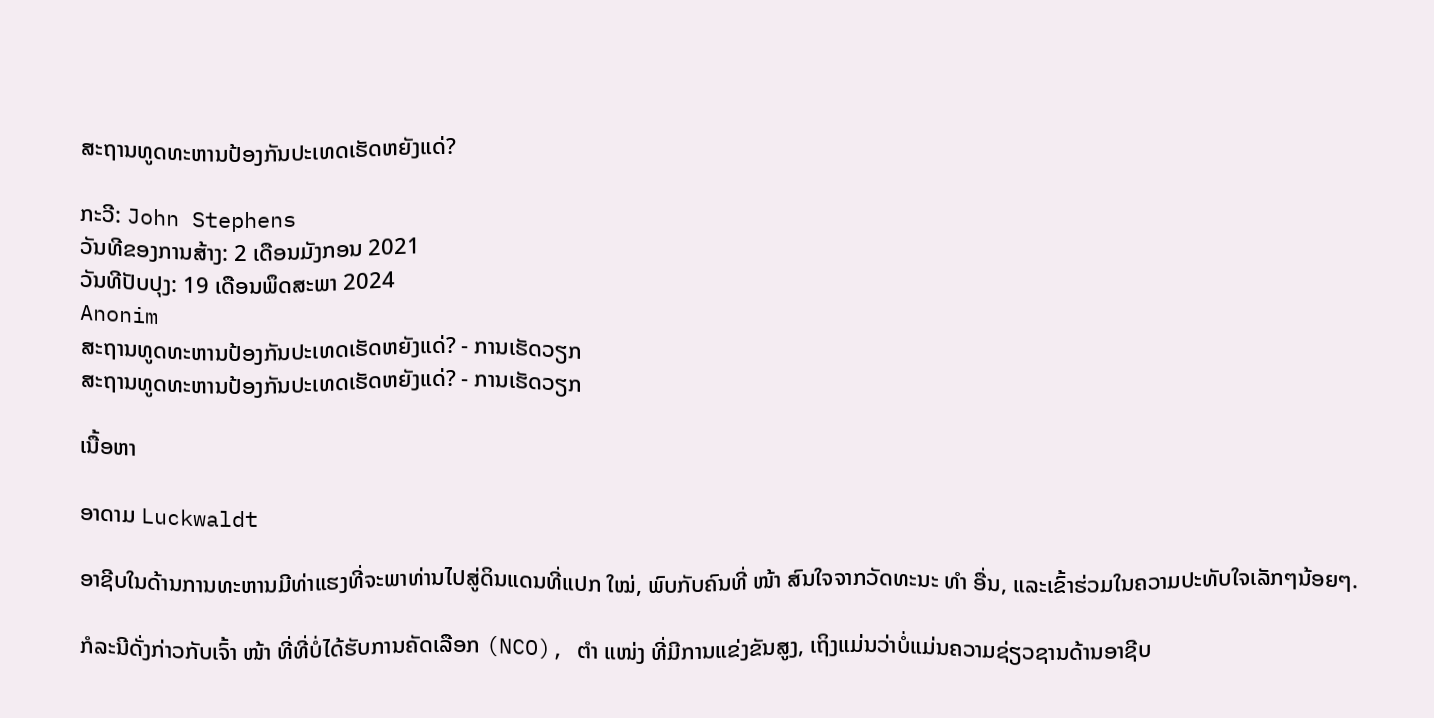ສະຖານທູດທະຫານປ້ອງກັນປະເທດເຮັດຫຍັງແດ່?

ກະວີ: John Stephens
ວັນທີຂອງການສ້າງ: 2 ເດືອນມັງກອນ 2021
ວັນທີປັບປຸງ: 19 ເດືອນພຶດສະພາ 2024
Anonim
ສະຖານທູດທະຫານປ້ອງກັນປະເທດເຮັດຫຍັງແດ່? - ການເຮັດວຽກ
ສະຖານທູດທະຫານປ້ອງກັນປະເທດເຮັດຫຍັງແດ່? - ການເຮັດວຽກ

ເນື້ອຫາ

ອາດາມ Luckwaldt

ອາຊີບໃນດ້ານການທະຫານມີທ່າແຮງທີ່ຈະພາທ່ານໄປສູ່ດິນແດນທີ່ແປກ ໃໝ່, ພົບກັບຄົນທີ່ ໜ້າ ສົນໃຈຈາກວັດທະນະ ທຳ ອື່ນ, ແລະເຂົ້າຮ່ວມໃນຄວາມປະທັບໃຈເລັກໆນ້ອຍໆ.

ກໍລະນີດັ່ງກ່າວກັບເຈົ້າ ໜ້າ ທີ່ທີ່ບໍ່ໄດ້ຮັບການຄັດເລືອກ (NCO), ຕຳ ແໜ່ງ ທີ່ມີການແຂ່ງຂັນສູງ, ເຖິງແມ່ນວ່າບໍ່ແມ່ນຄວາມຊ່ຽວຊານດ້ານອາຊີບ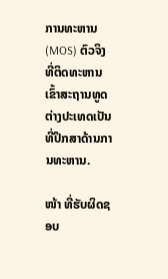ການທະຫານ (MOS) ຕົວຈິງທີ່ຕິດທະຫານເຂົ້າສະຖານທູດຕ່າງປະເທດເປັນທີ່ປຶກສາດ້ານການທະຫານ.

ໜ້າ ທີ່ຮັບຜິດຊອບ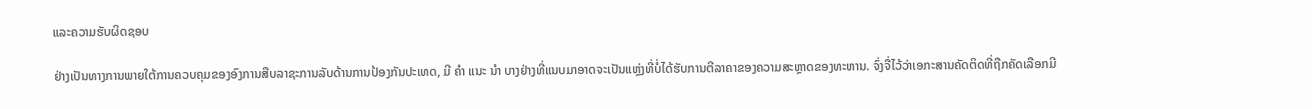ແລະຄວາມຮັບຜິດຊອບ

ຢ່າງເປັນທາງການພາຍໃຕ້ການຄວບຄຸມຂອງອົງການສືບລາຊະການລັບດ້ານການປ້ອງກັນປະເທດ, ມີ ຄຳ ແນະ ນຳ ບາງຢ່າງທີ່ແນບມາອາດຈະເປັນແຫຼ່ງທີ່ບໍ່ໄດ້ຮັບການຕີລາຄາຂອງຄວາມສະຫຼາດຂອງທະຫານ. ຈົ່ງຈື່ໄວ້ວ່າເອກະສານຄັດຕິດທີ່ຖືກຄັດເລືອກມີ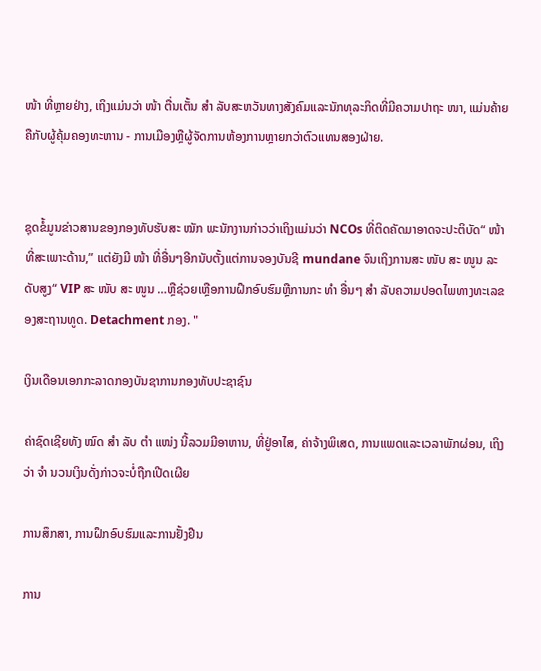ໜ້າ ທີ່ຫຼາຍຢ່າງ, ເຖິງແມ່ນວ່າ ໜ້າ ຕື່ນເຕັ້ນ ສຳ ລັບສະຫວັນທາງສັງຄົມແລະນັກທຸລະກິດທີ່ມີຄວາມປາຖະ ໜາ, ແມ່ນຄ້າຍຄືກັບຜູ້ຄຸ້ມຄອງທະຫານ - ການເມືອງຫຼືຜູ້ຈັດການຫ້ອງການຫຼາຍກວ່າຕົວແທນສອງຝ່າຍ.


ຊຸດຂໍ້ມູນຂ່າວສານຂອງກອງທັບຮັບສະ ໝັກ ພະນັກງານກ່າວວ່າເຖິງແມ່ນວ່າ NCOs ທີ່ຕິດຄັດມາອາດຈະປະຕິບັດ“ ໜ້າ ທີ່ສະເພາະດ້ານ,” ແຕ່ຍັງມີ ໜ້າ ທີ່ອື່ນໆອີກນັບຕັ້ງແຕ່ການຈອງບັນຊີ mundane ຈົນເຖິງການສະ ໜັບ ສະ ໜູນ ລະດັບສູງ“ VIP ສະ ໜັບ ສະ ໜູນ …ຫຼືຊ່ວຍເຫຼືອການຝຶກອົບຮົມຫຼືການກະ ທຳ ອື່ນໆ ສຳ ລັບຄວາມປອດໄພທາງທະເລຂອງສະຖານທູດ. Detachment ກອງ. "

ເງິນເດືອນເອກກະລາດກອງບັນຊາການກອງທັບປະຊາຊົນ

ຄ່າຊົດເຊີຍທັງ ໝົດ ສຳ ລັບ ຕຳ ແໜ່ງ ນີ້ລວມມີອາຫານ, ທີ່ຢູ່ອາໄສ, ຄ່າຈ້າງພິເສດ, ການແພດແລະເວລາພັກຜ່ອນ, ເຖິງວ່າ ຈຳ ນວນເງິນດັ່ງກ່າວຈະບໍ່ຖືກເປີດເຜີຍ

ການສຶກສາ, ການຝຶກອົບຮົມແລະການຢັ້ງຢືນ

ການ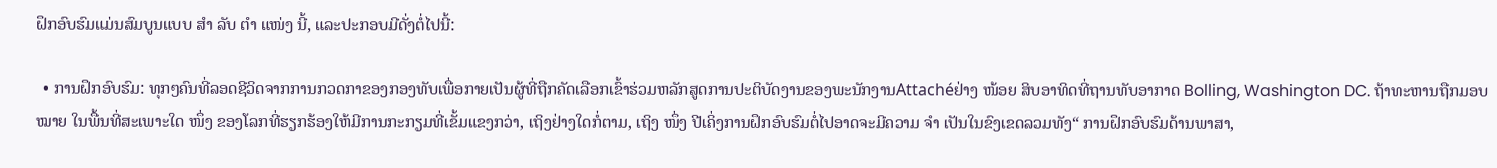ຝຶກອົບຮົມແມ່ນສົມບູນແບບ ສຳ ລັບ ຕຳ ແໜ່ງ ນີ້, ແລະປະກອບມີດັ່ງຕໍ່ໄປນີ້:

  • ການຝຶກອົບຮົມ: ທຸກໆຄົນທີ່ລອດຊີວິດຈາກການກວດກາຂອງກອງທັບເພື່ອກາຍເປັນຜູ້ທີ່ຖືກຄັດເລືອກເຂົ້າຮ່ວມຫລັກສູດການປະຕິບັດງານຂອງພະນັກງານAttachéຢ່າງ ໜ້ອຍ ສິບອາທິດທີ່ຖານທັບອາກາດ Bolling, Washington DC. ຖ້າທະຫານຖືກມອບ ໝາຍ ໃນພື້ນທີ່ສະເພາະໃດ ໜຶ່ງ ຂອງໂລກທີ່ຮຽກຮ້ອງໃຫ້ມີການກະກຽມທີ່ເຂັ້ມແຂງກວ່າ, ເຖິງຢ່າງໃດກໍ່ຕາມ, ເຖິງ ໜຶ່ງ ປີເຄິ່ງການຝຶກອົບຮົມຕໍ່ໄປອາດຈະມີຄວາມ ຈຳ ເປັນໃນຂົງເຂດລວມທັງ“ ການຝຶກອົບຮົມດ້ານພາສາ,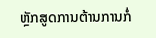ຫຼັກສູດການຕ້ານການກໍ່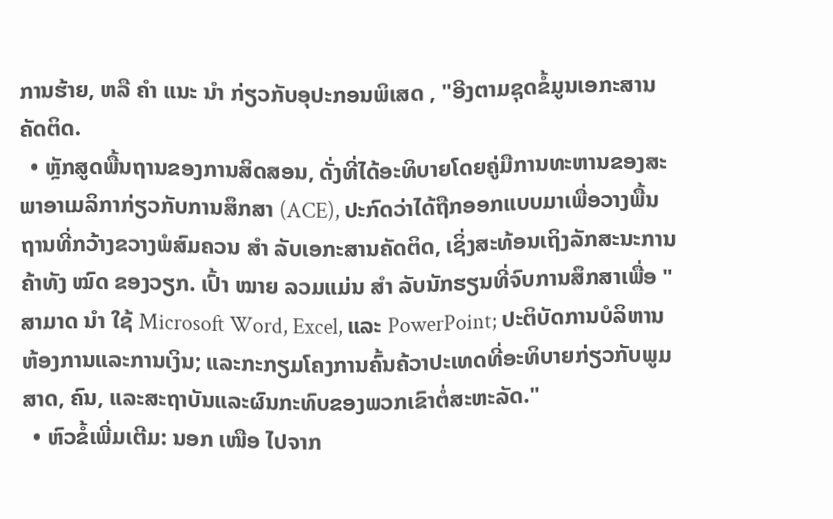ການຮ້າຍ, ຫລື ຄຳ ແນະ ນຳ ກ່ຽວກັບອຸປະກອນພິເສດ , "ອີງຕາມຊຸດຂໍ້ມູນເອກະສານຄັດຕິດ.
  • ຫຼັກສູດພື້ນຖານຂອງການສິດສອນ, ດັ່ງທີ່ໄດ້ອະທິບາຍໂດຍຄູ່ມືການທະຫານຂອງສະພາອາເມລິກາກ່ຽວກັບການສຶກສາ (ACE), ປະກົດວ່າໄດ້ຖືກອອກແບບມາເພື່ອວາງພື້ນຖານທີ່ກວ້າງຂວາງພໍສົມຄວນ ສຳ ລັບເອກະສານຄັດຕິດ, ເຊິ່ງສະທ້ອນເຖິງລັກສະນະການຄ້າທັງ ໝົດ ຂອງວຽກ. ເປົ້າ ໝາຍ ລວມແມ່ນ ສຳ ລັບນັກຮຽນທີ່ຈົບການສຶກສາເພື່ອ "ສາມາດ ນຳ ໃຊ້ Microsoft Word, Excel, ແລະ PowerPoint; ປະຕິບັດການບໍລິຫານຫ້ອງການແລະການເງິນ; ແລະກະກຽມໂຄງການຄົ້ນຄ້ວາປະເທດທີ່ອະທິບາຍກ່ຽວກັບພູມສາດ, ຄົນ, ແລະສະຖາບັນແລະຜົນກະທົບຂອງພວກເຂົາຕໍ່ສະຫະລັດ."
  • ຫົວຂໍ້ເພີ່ມເຕີມ: ນອກ ເໜືອ ໄປຈາກ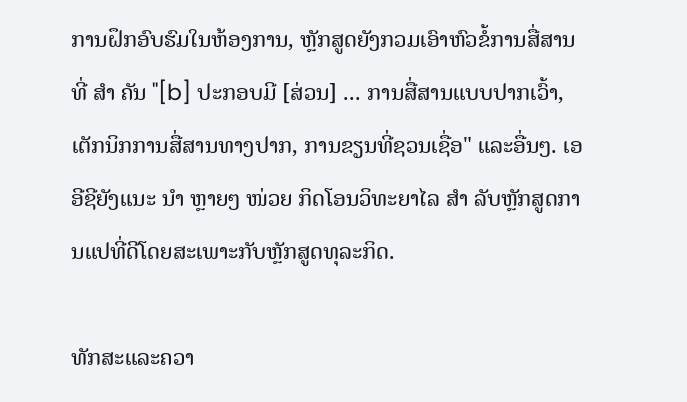ການຝຶກອົບຮົມໃນຫ້ອງການ, ຫຼັກສູດຍັງກວມເອົາຫົວຂໍ້ການສື່ສານທີ່ ສຳ ຄັນ "[b] ປະກອບມີ [ສ່ວນ] ... ການສື່ສານແບບປາກເວົ້າ, ເຕັກນິກການສື່ສານທາງປາກ, ການຂຽນທີ່ຊວນເຊື່ອ" ແລະອື່ນໆ. ເອອີຊີຍັງແນະ ນຳ ຫຼາຍໆ ໜ່ວຍ ກິດໂອນວິທະຍາໄລ ສຳ ລັບຫຼັກສູດການແປທີ່ດີໂດຍສະເພາະກັບຫຼັກສູດທຸລະກິດ.

ທັກສະແລະຄວາ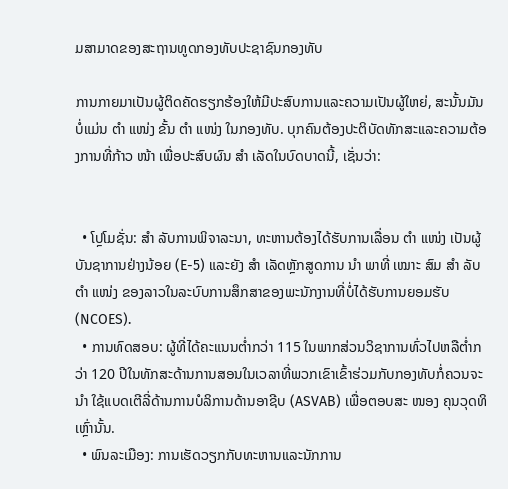ມສາມາດຂອງສະຖານທູດກອງທັບປະຊາຊົນກອງທັບ

ການກາຍມາເປັນຜູ້ຕິດຄັດຮຽກຮ້ອງໃຫ້ມີປະສົບການແລະຄວາມເປັນຜູ້ໃຫຍ່, ສະນັ້ນມັນບໍ່ແມ່ນ ຕຳ ແໜ່ງ ຂັ້ນ ຕຳ ແໜ່ງ ໃນກອງທັບ. ບຸກຄົນຕ້ອງປະຕິບັດທັກສະແລະຄວາມຕ້ອງການທີ່ກ້າວ ໜ້າ ເພື່ອປະສົບຜົນ ສຳ ເລັດໃນບົດບາດນີ້, ເຊັ່ນວ່າ:


  • ໂປຼໂມຊັ່ນ: ສຳ ລັບການພິຈາລະນາ, ທະຫານຕ້ອງໄດ້ຮັບການເລື່ອນ ຕຳ ແໜ່ງ ເປັນຜູ້ບັນຊາການຢ່າງນ້ອຍ (E-5) ແລະຍັງ ສຳ ເລັດຫຼັກສູດການ ນຳ ພາທີ່ ເໝາະ ສົມ ສຳ ລັບ ຕຳ ແໜ່ງ ຂອງລາວໃນລະບົບການສຶກສາຂອງພະນັກງານທີ່ບໍ່ໄດ້ຮັບການຍອມຮັບ (NCOES).
  • ການທົດສອບ: ຜູ້ທີ່ໄດ້ຄະແນນຕໍ່າກວ່າ 115 ໃນພາກສ່ວນວິຊາການທົ່ວໄປຫລືຕໍ່າກວ່າ 120 ປີໃນທັກສະດ້ານການສອນໃນເວລາທີ່ພວກເຂົາເຂົ້າຮ່ວມກັບກອງທັບກໍ່ຄວນຈະ ນຳ ໃຊ້ແບດເຕີລີ່ດ້ານການບໍລິການດ້ານອາຊີບ (ASVAB) ເພື່ອຕອບສະ ໜອງ ຄຸນວຸດທິເຫຼົ່ານັ້ນ.
  • ພົນລະເມືອງ: ການເຮັດວຽກກັບທະຫານແລະນັກການ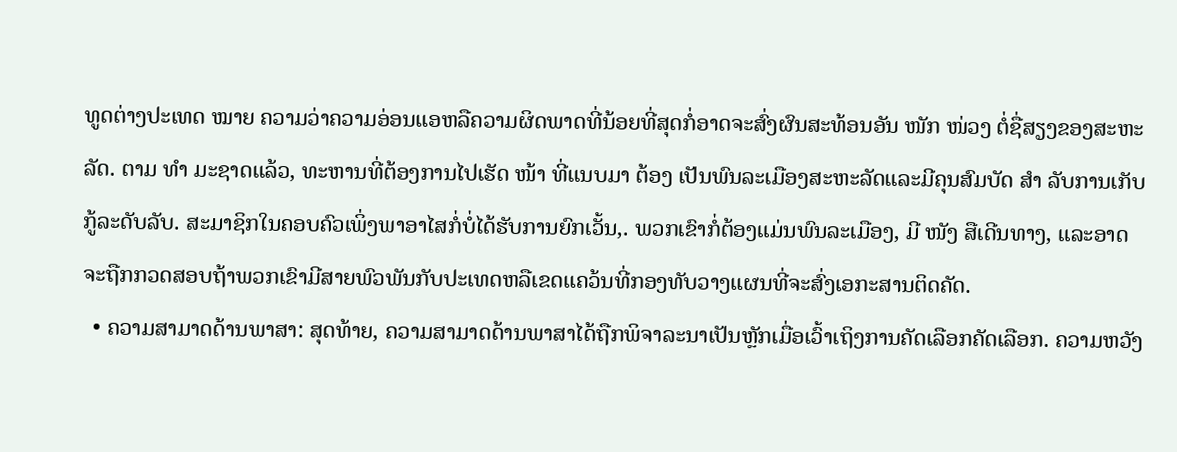ທູດຕ່າງປະເທດ ໝາຍ ຄວາມວ່າຄວາມອ່ອນແອຫລືຄວາມຜິດພາດທີ່ນ້ອຍທີ່ສຸດກໍ່ອາດຈະສົ່ງຜົນສະທ້ອນອັນ ໜັກ ໜ່ວງ ຕໍ່ຊື່ສຽງຂອງສະຫະລັດ. ຕາມ ທຳ ມະຊາດແລ້ວ, ທະຫານທີ່ຕ້ອງການໄປເຮັດ ໜ້າ ທີ່ແນບມາ ຕ້ອງ ເປັນພົນລະເມືອງສະຫະລັດແລະມີຄຸນສົມບັດ ສຳ ລັບການເກັບກູ້ລະດັບລັບ. ສະມາຊິກໃນຄອບຄົວເພິ່ງພາອາໄສກໍ່ບໍ່ໄດ້ຮັບການຍົກເວັ້ນ,. ພວກເຂົາກໍ່ຕ້ອງແມ່ນພົນລະເມືອງ, ມີ ໜັງ ສືເດີນທາງ, ແລະອາດຈະຖືກກວດສອບຖ້າພວກເຂົາມີສາຍພົວພັນກັບປະເທດຫລືເຂດແຄວ້ນທີ່ກອງທັບວາງແຜນທີ່ຈະສົ່ງເອກະສານຕິດຄັດ.
  • ຄວາມສາມາດດ້ານພາສາ: ສຸດທ້າຍ, ຄວາມສາມາດດ້ານພາສາໄດ້ຖືກພິຈາລະນາເປັນຫຼັກເມື່ອເວົ້າເຖິງການຄັດເລືອກຄັດເລືອກ. ຄວາມຫວັງ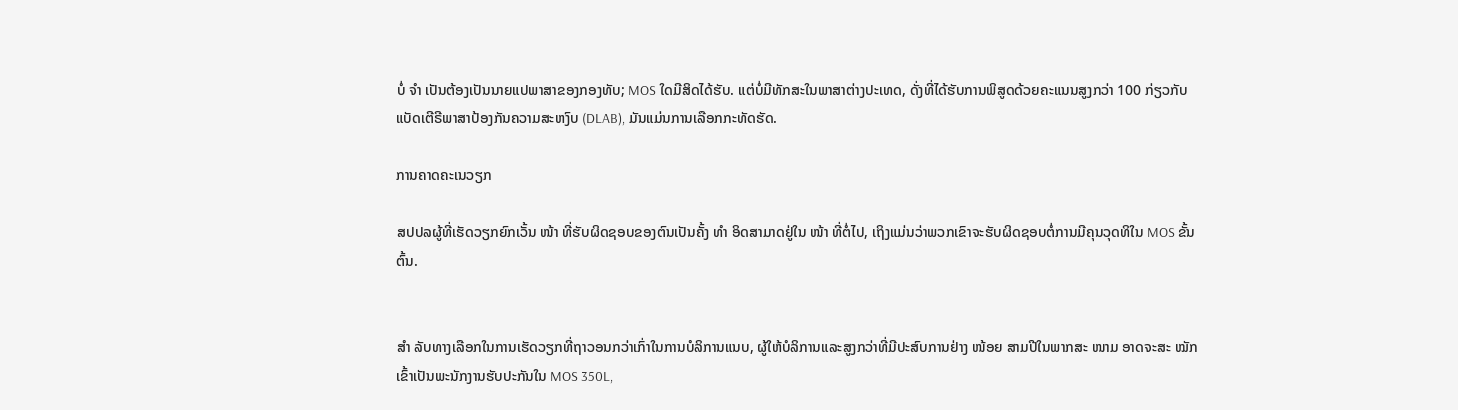ບໍ່ ຈຳ ເປັນຕ້ອງເປັນນາຍແປພາສາຂອງກອງທັບ; MOS ໃດມີສິດໄດ້ຮັບ. ແຕ່ບໍ່ມີທັກສະໃນພາສາຕ່າງປະເທດ, ດັ່ງທີ່ໄດ້ຮັບການພິສູດດ້ວຍຄະແນນສູງກວ່າ 100 ກ່ຽວກັບແບັດເຕີຣີພາສາປ້ອງກັນຄວາມສະຫງົບ (DLAB), ມັນແມ່ນການເລືອກກະທັດຮັດ.

ການຄາດຄະເນວຽກ

ສປປລຜູ້ທີ່ເຮັດວຽກຍົກເວັ້ນ ໜ້າ ທີ່ຮັບຜິດຊອບຂອງຕົນເປັນຄັ້ງ ທຳ ອິດສາມາດຢູ່ໃນ ໜ້າ ທີ່ຕໍ່ໄປ, ເຖິງແມ່ນວ່າພວກເຂົາຈະຮັບຜິດຊອບຕໍ່ການມີຄຸນວຸດທິໃນ MOS ຂັ້ນຕົ້ນ.


ສຳ ລັບທາງເລືອກໃນການເຮັດວຽກທີ່ຖາວອນກວ່າເກົ່າໃນການບໍລິການແນບ, ຜູ້ໃຫ້ບໍລິການແລະສູງກວ່າທີ່ມີປະສົບການຢ່າງ ໜ້ອຍ ສາມປີໃນພາກສະ ໜາມ ອາດຈະສະ ໝັກ ເຂົ້າເປັນພະນັກງານຮັບປະກັນໃນ MOS 350L,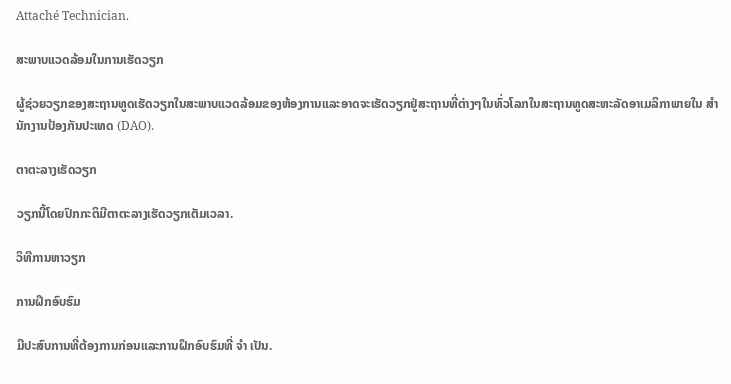Attaché Technician.

ສະພາບແວດລ້ອມໃນການເຮັດວຽກ

ຜູ້ຊ່ວຍວຽກຂອງສະຖານທູດເຮັດວຽກໃນສະພາບແວດລ້ອມຂອງຫ້ອງການແລະອາດຈະເຮັດວຽກຢູ່ສະຖານທີ່ຕ່າງໆໃນທົ່ວໂລກໃນສະຖານທູດສະຫະລັດອາເມລິກາພາຍໃນ ສຳ ນັກງານປ້ອງກັນປະເທດ (DAO).

ຕາຕະລາງເຮັດວຽກ

ວຽກນີ້ໂດຍປົກກະຕິມີຕາຕະລາງເຮັດວຽກເຕັມເວລາ.

ວິທີການຫາວຽກ

ການຝຶກອົບຮົມ

ມີປະສົບການທີ່ຕ້ອງການກ່ອນແລະການຝຶກອົບຮົມທີ່ ຈຳ ເປັນ.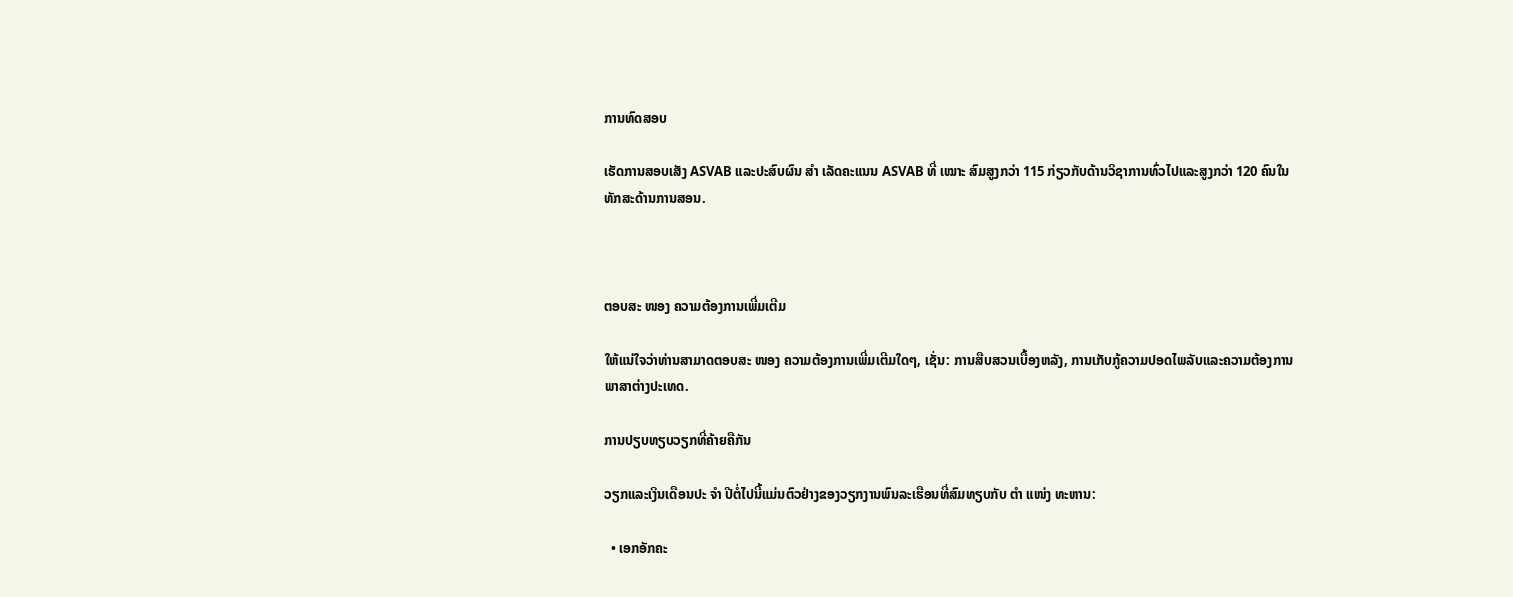ການທົດສອບ

ເຮັດການສອບເສັງ ASVAB ແລະປະສົບຜົນ ສຳ ເລັດຄະແນນ ASVAB ທີ່ ເໝາະ ສົມສູງກວ່າ 115 ກ່ຽວກັບດ້ານວິຊາການທົ່ວໄປແລະສູງກວ່າ 120 ຄົນໃນທັກສະດ້ານການສອນ.



ຕອບສະ ໜອງ ຄວາມຕ້ອງການເພີ່ມເຕີມ

ໃຫ້ແນ່ໃຈວ່າທ່ານສາມາດຕອບສະ ໜອງ ຄວາມຕ້ອງການເພີ່ມເຕີມໃດໆ, ເຊັ່ນ: ການສືບສວນເບື້ອງຫລັງ, ການເກັບກູ້ຄວາມປອດໄພລັບແລະຄວາມຕ້ອງການພາສາຕ່າງປະເທດ.

ການປຽບທຽບວຽກທີ່ຄ້າຍຄືກັນ

ວຽກແລະເງິນເດືອນປະ ຈຳ ປີຕໍ່ໄປນີ້ແມ່ນຕົວຢ່າງຂອງວຽກງານພົນລະເຮືອນທີ່ສົມທຽບກັບ ຕຳ ແໜ່ງ ທະຫານ:

  • ເອກອັກຄະ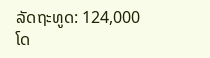ລັດຖະທູດ: 124,000 ໂດ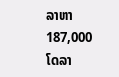ລາຫາ 187,000 ໂດລາ